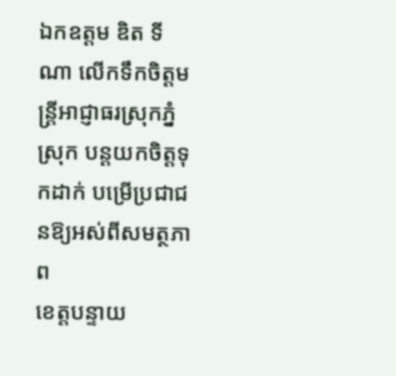ឯកឧត្តម ឌិត ទីណា លើកទឹកចិត្តមន្ដ្រីអាជ្ញាធរស្រុកភ្នំស្រុក បន្តយកចិត្តទុកដាក់ បម្រើប្រជាជនឱ្យអស់ពីសមត្ថភាព
ខេត្តបន្ទាយ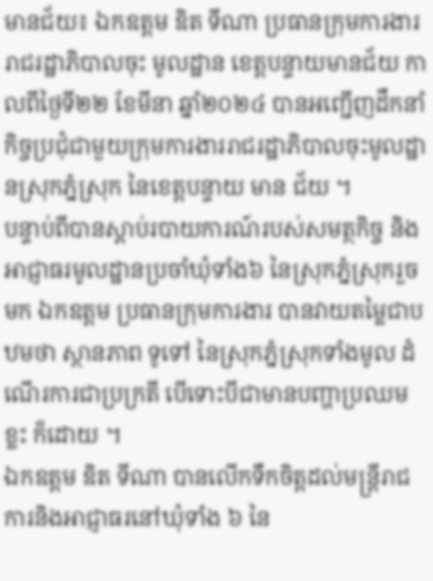មានជ័យ៖ ឯកឧត្តម ឌិត ទីណា ប្រធានក្រុមការងាររាជរដ្ឋាភិបាលចុះ មូលដ្ឋាន ខេត្តបន្ទាយមានជ័យ កាលពីថ្ងៃទី២២ ខែមីនា ឆ្នាំ២០២៤ បានអញ្ជើញដឹកនាំ កិច្ចប្រជុំជាមួយក្រុមការងាររាជរដ្ឋាភិបាលចុះមូលដ្ឋានស្រុកភ្នំស្រុក នៃខេត្តបន្ទាយ មាន ជ័យ ។
បន្ទាប់ពីបានស្ដាប់របាយការណ៍របស់សមត្ថកិច្ច និងអាជ្ញាធរមូលដ្ឋានប្រចាំឃុំទាំង៦ នៃស្រុកភ្នំស្រុករួចមក ឯកឧត្តម ប្រធានក្រុមការងារ បានវាយតម្លៃជាបឋមថា ស្ថានភាព ទូទៅ នៃស្រុកភ្នំស្រុកទាំងមូល ដំណើរការជាប្រក្រតី បើទោះបីជាមានបញ្ហាប្រឈមខ្លះ ក៏ដោយ ។
ឯកឧត្តម ឌិត ទីណា បានលើកទឹកចិត្តដល់មន្ដ្រីរាជការនិងអាជ្ញាធរនៅឃុំទាំង ៦ នៃ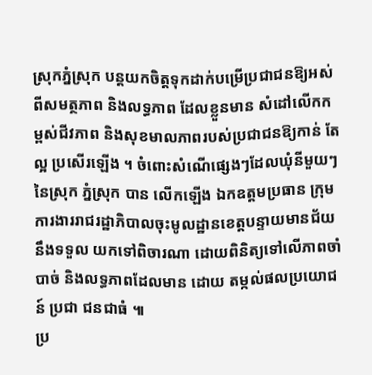ស្រុកភ្នំស្រុក បន្តយកចិត្តទុកដាក់បម្រើប្រជាជនឱ្យអស់ពីសមត្ថភាព និងលទ្ធភាព ដែលខ្លួនមាន សំដៅលើកកម្ពស់ជីវភាព និងសុខមាលភាពរបស់ប្រជាជនឱ្យកាន់ តែល្អ ប្រសើរឡើង ។ ចំពោះសំណើផ្សេងៗដែលឃុំនីមួយៗនៃស្រុក ភ្នំស្រុក បាន លើកឡើង ឯកឧត្តមប្រធាន ក្រុមការងាររាជរដ្ឋាភិបាលចុះមូលដ្ឋានខេត្តបន្ទាយមានជ័យ នឹងទទួល យកទៅពិចារណា ដោយពិនិត្យទៅលើភាពចាំបាច់ និងលទ្ធភាពដែលមាន ដោយ តម្កល់ផលប្រយោជន៍ ប្រជា ជនជាធំ ៕
ប្រ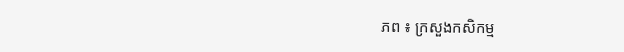ភព ៖ ក្រសួងកសិកម្ម